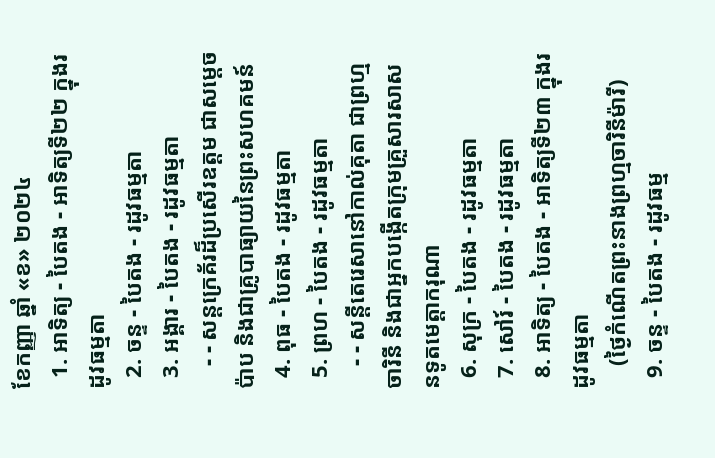ខែកញ្ញា ឆ្នាំ «ខ» ២០២៤
  1. អាទិត្យ - បៃតង - អាទិត្យទី២២ ក្នុងរដូវធម្មតា
  2. ចន្ទ - បៃតង - រដូវធម្មតា
  3. អង្គារ - បៃតង - រដូវធម្មតា
    - - សន្តក្រេគ័រដ៏ប្រសើរឧត្តម ជាសម្ដេចប៉ាប និងជាគ្រូបាធ្យាយនៃព្រះសហគមន៍
  4. ពុធ - បៃតង - រដូវធម្មតា
  5. ព្រហ - បៃតង - រដូវធម្មតា
    - - សន្តីតេរេសានៅកាល់គុតា ជាព្រហ្មចារិនី និងជាអ្នកបង្កើតក្រុមគ្រួសារសាសនទូតមេត្ដាករុណា
  6. សុក្រ - បៃតង - រដូវធម្មតា
  7. សៅរ៍ - បៃតង - រដូវធម្មតា
  8. អាទិត្យ - បៃតង - អាទិត្យទី២៣ ក្នុងរដូវធម្មតា
    (ថ្ងៃកំណើតព្រះនាងព្រហ្មចារិនីម៉ារី)
  9. ចន្ទ - បៃតង - រដូវធម្ម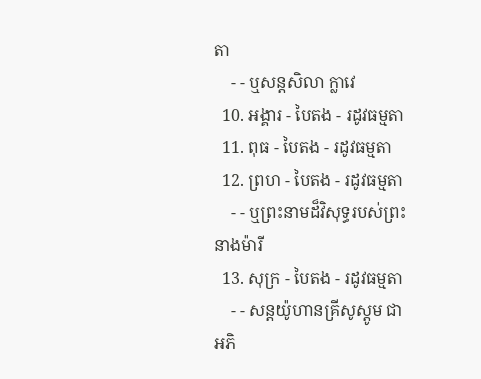តា
    - - ឬសន្តសិលា ក្លាវេ
  10. អង្គារ - បៃតង - រដូវធម្មតា
  11. ពុធ - បៃតង - រដូវធម្មតា
  12. ព្រហ - បៃតង - រដូវធម្មតា
    - - ឬព្រះនាមដ៏វិសុទ្ធរបស់ព្រះនាងម៉ារី
  13. សុក្រ - បៃតង - រដូវធម្មតា
    - - សន្តយ៉ូហានគ្រីសូស្តូម ជាអភិ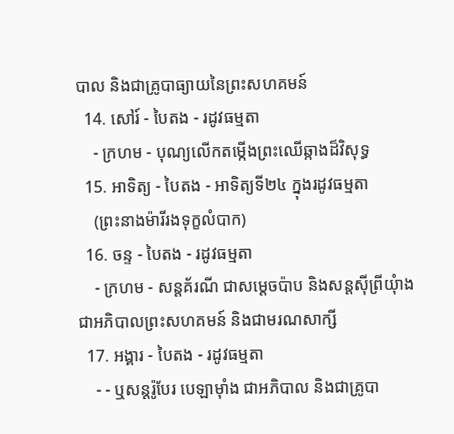បាល និងជាគ្រូបាធ្យាយនៃព្រះសហគមន៍
  14. សៅរ៍ - បៃតង - រដូវធម្មតា
    - ក្រហម - បុណ្យលើកតម្កើងព្រះឈើឆ្កាងដ៏វិសុទ្ធ
  15. អាទិត្យ - បៃតង - អាទិត្យទី២៤ ក្នុងរដូវធម្មតា
    (ព្រះនាងម៉ារីរងទុក្ខលំបាក)
  16. ចន្ទ - បៃតង - រដូវធម្មតា
    - ក្រហម - សន្តគ័រណី ជាសម្ដេចប៉ាប និងសន្តស៊ីព្រីយុំាង ជាអភិបាលព្រះសហគមន៍ និងជាមរណសាក្សី
  17. អង្គារ - បៃតង - រដូវធម្មតា
    - - ឬសន្តរ៉ូបែរ បេឡាម៉ាំង ជាអភិបាល និងជាគ្រូបា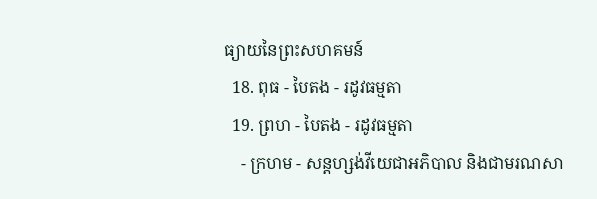ធ្យាយនៃព្រះសហគមន៍
  18. ពុធ - បៃតង - រដូវធម្មតា
  19. ព្រហ - បៃតង - រដូវធម្មតា
    - ក្រហម - សន្តហ្សង់វីយេជាអភិបាល និងជាមរណសា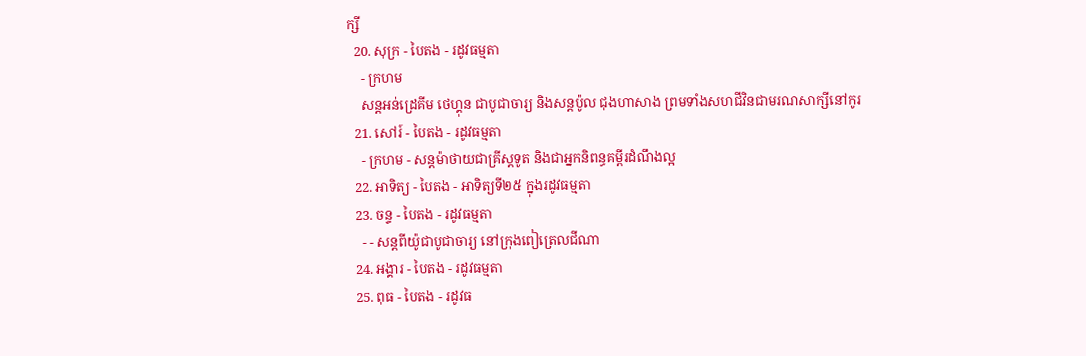ក្សី
  20. សុក្រ - បៃតង - រដូវធម្មតា
    - ក្រហម
    សន្តអន់ដ្រេគីម ថេហ្គុន ជាបូជាចារ្យ និងសន្តប៉ូល ជុងហាសាង ព្រមទាំងសហជីវិនជាមរណសាក្សីនៅកូរ
  21. សៅរ៍ - បៃតង - រដូវធម្មតា
    - ក្រហម - សន្តម៉ាថាយជាគ្រីស្តទូត និងជាអ្នកនិពន្ធគម្ពីរដំណឹងល្អ
  22. អាទិត្យ - បៃតង - អាទិត្យទី២៥ ក្នុងរដូវធម្មតា
  23. ចន្ទ - បៃតង - រដូវធម្មតា
    - - សន្តពីយ៉ូជាបូជាចារ្យ នៅក្រុងពៀត្រេលជីណា
  24. អង្គារ - បៃតង - រដូវធម្មតា
  25. ពុធ - បៃតង - រដូវធ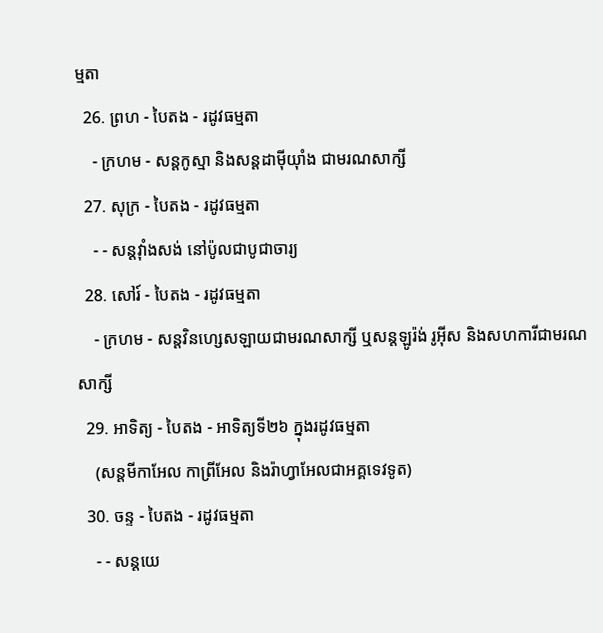ម្មតា
  26. ព្រហ - បៃតង - រដូវធម្មតា
    - ក្រហម - សន្តកូស្មា និងសន្តដាម៉ីយុាំង ជាមរណសាក្សី
  27. សុក្រ - បៃតង - រដូវធម្មតា
    - - សន្តវុាំងសង់ នៅប៉ូលជាបូជាចារ្យ
  28. សៅរ៍ - បៃតង - រដូវធម្មតា
    - ក្រហម - សន្តវិនហ្សេសឡាយជាមរណសាក្សី ឬសន្តឡូរ៉ង់ រូអ៊ីស និងសហការីជាមរណសាក្សី
  29. អាទិត្យ - បៃតង - អាទិត្យទី២៦ ក្នុងរដូវធម្មតា
    (សន្តមីកាអែល កាព្រីអែល និងរ៉ាហ្វាអែលជាអគ្គទេវទូត)
  30. ចន្ទ - បៃតង - រដូវធម្មតា
    - - សន្ដយេ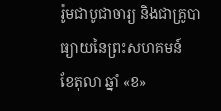រ៉ូមជាបូជាចារ្យ និងជាគ្រូបាធ្យាយនៃព្រះសហគមន៍
ខែតុលា ឆ្នាំ «ខ»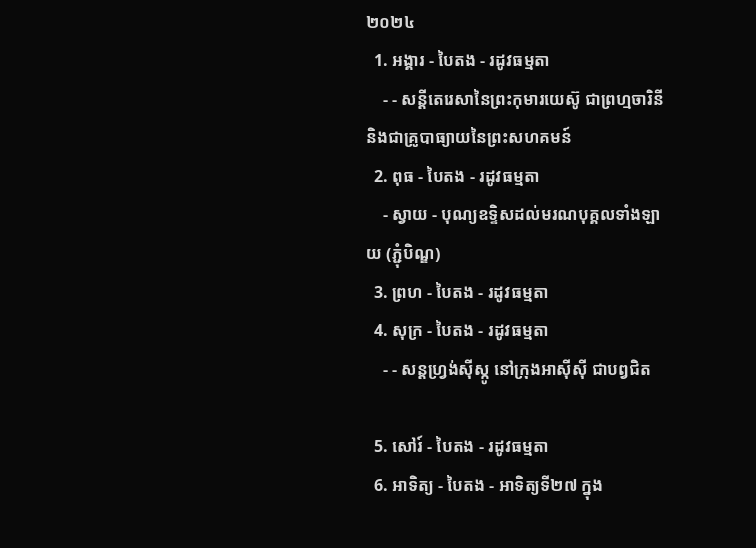២០២៤
  1. អង្គារ - បៃតង - រដូវធម្មតា
    - - សន្តីតេរេសានៃព្រះកុមារយេស៊ូ ជាព្រហ្មចារិនី និងជាគ្រូបាធ្យាយនៃព្រះសហគមន៍
  2. ពុធ - បៃតង - រដូវធម្មតា
    - ស្វាយ - បុណ្យឧទ្ទិសដល់មរណបុគ្គលទាំងឡាយ (ភ្ជុំបិណ្ឌ)
  3. ព្រហ - បៃតង - រដូវធម្មតា
  4. សុក្រ - បៃតង - រដូវធម្មតា
    - - សន្តហ្វ្រង់ស៊ីស្កូ នៅក្រុងអាស៊ីស៊ី ជាបព្វជិត

  5. សៅរ៍ - បៃតង - រដូវធម្មតា
  6. អាទិត្យ - បៃតង - អាទិត្យទី២៧ ក្នុង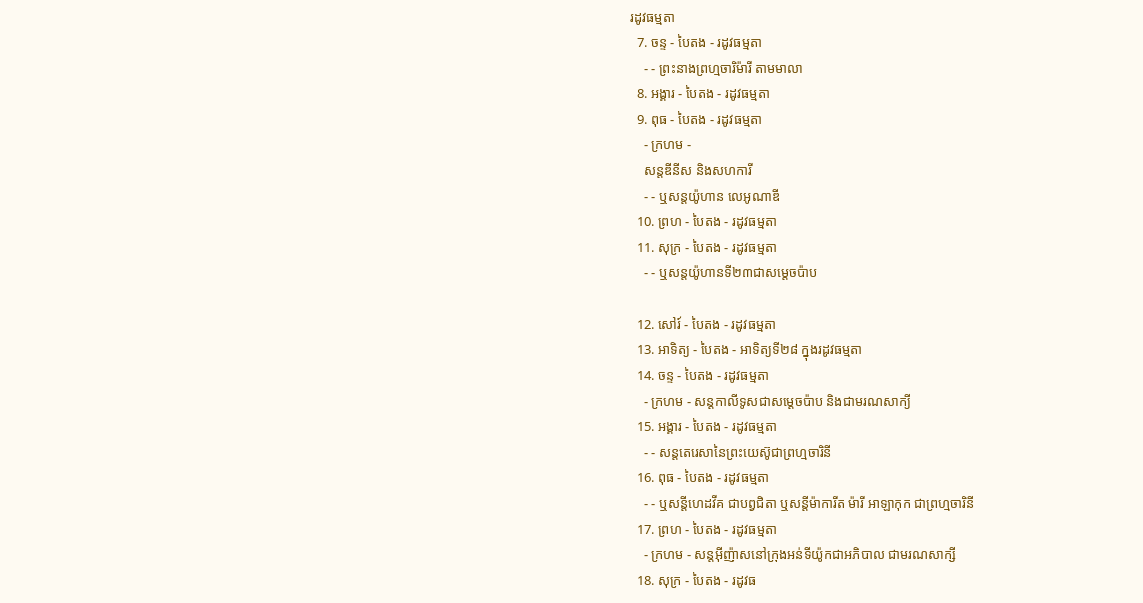រដូវធម្មតា
  7. ចន្ទ - បៃតង - រដូវធម្មតា
    - - ព្រះនាងព្រហ្មចារិម៉ារី តាមមាលា
  8. អង្គារ - បៃតង - រដូវធម្មតា
  9. ពុធ - បៃតង - រដូវធម្មតា
    - ក្រហម -
    សន្តឌីនីស និងសហការី
    - - ឬសន្តយ៉ូហាន លេអូណាឌី
  10. ព្រហ - បៃតង - រដូវធម្មតា
  11. សុក្រ - បៃតង - រដូវធម្មតា
    - - ឬសន្តយ៉ូហានទី២៣ជាសម្តេចប៉ាប

  12. សៅរ៍ - បៃតង - រដូវធម្មតា
  13. អាទិត្យ - បៃតង - អាទិត្យទី២៨ ក្នុងរដូវធម្មតា
  14. ចន្ទ - បៃតង - រដូវធម្មតា
    - ក្រហម - សន្ដកាលីទូសជាសម្ដេចប៉ាប និងជាមរណសាក្យី
  15. អង្គារ - បៃតង - រដូវធម្មតា
    - - សន្តតេរេសានៃព្រះយេស៊ូជាព្រហ្មចារិនី
  16. ពុធ - បៃតង - រដូវធម្មតា
    - - ឬសន្ដីហេដវីគ ជាបព្វជិតា ឬសន្ដីម៉ាការីត ម៉ារី អាឡាកុក ជាព្រហ្មចារិនី
  17. ព្រហ - បៃតង - រដូវធម្មតា
    - ក្រហម - សន្តអ៊ីញ៉ាសនៅក្រុងអន់ទីយ៉ូកជាអភិបាល ជាមរណសាក្សី
  18. សុក្រ - បៃតង - រដូវធ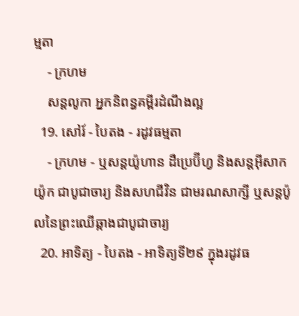ម្មតា
    - ក្រហម
    សន្តលូកា អ្នកនិពន្ធគម្ពីរដំណឹងល្អ
  19. សៅរ៍ - បៃតង - រដូវធម្មតា
    - ក្រហម - ឬសន្ដយ៉ូហាន ដឺប្រេប៊ីហ្វ និងសន្ដអ៊ីសាកយ៉ូក ជាបូជាចារ្យ និងសហជីវិន ជាមរណសាក្សី ឬសន្ដប៉ូលនៃព្រះឈើឆ្កាងជាបូជាចារ្យ
  20. អាទិត្យ - បៃតង - អាទិត្យទី២៩ ក្នុងរដូវធ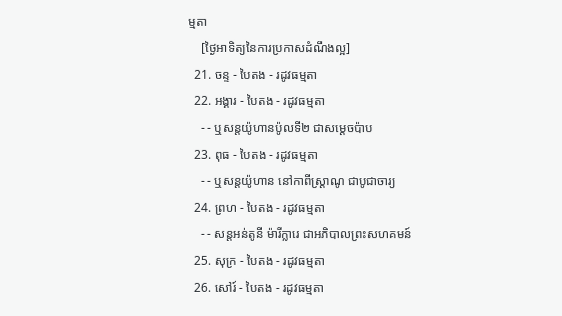ម្មតា
    [ថ្ងៃអាទិត្យនៃការប្រកាសដំណឹងល្អ]
  21. ចន្ទ - បៃតង - រដូវធម្មតា
  22. អង្គារ - បៃតង - រដូវធម្មតា
    - - ឬសន្តយ៉ូហានប៉ូលទី២ ជាសម្ដេចប៉ាប
  23. ពុធ - បៃតង - រដូវធម្មតា
    - - ឬសន្ដយ៉ូហាន នៅកាពីស្រ្ដាណូ ជាបូជាចារ្យ
  24. ព្រហ - បៃតង - រដូវធម្មតា
    - - សន្តអន់តូនី ម៉ារីក្លារេ ជាអភិបាលព្រះសហគមន៍
  25. សុក្រ - បៃតង - រដូវធម្មតា
  26. សៅរ៍ - បៃតង - រដូវធម្មតា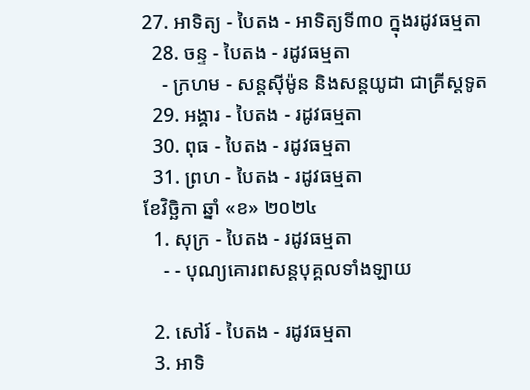27. អាទិត្យ - បៃតង - អាទិត្យទី៣០ ក្នុងរដូវធម្មតា
  28. ចន្ទ - បៃតង - រដូវធម្មតា
    - ក្រហម - សន្ដស៊ីម៉ូន និងសន្ដយូដា ជាគ្រីស្ដទូត
  29. អង្គារ - បៃតង - រដូវធម្មតា
  30. ពុធ - បៃតង - រដូវធម្មតា
  31. ព្រហ - បៃតង - រដូវធម្មតា
ខែវិច្ឆិកា ឆ្នាំ «ខ» ២០២៤
  1. សុក្រ - បៃតង - រដូវធម្មតា
    - - បុណ្យគោរពសន្ដបុគ្គលទាំងឡាយ

  2. សៅរ៍ - បៃតង - រដូវធម្មតា
  3. អាទិ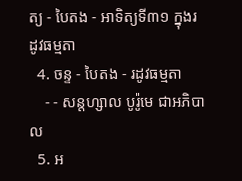ត្យ - បៃតង - អាទិត្យទី៣១ ក្នុងរដូវធម្មតា
  4. ចន្ទ - បៃតង - រដូវធម្មតា
    - - សន្ដហ្សាល បូរ៉ូមេ ជាអភិបាល
  5. អ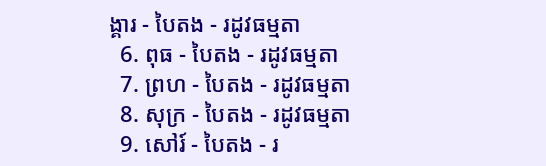ង្គារ - បៃតង - រដូវធម្មតា
  6. ពុធ - បៃតង - រដូវធម្មតា
  7. ព្រហ - បៃតង - រដូវធម្មតា
  8. សុក្រ - បៃតង - រដូវធម្មតា
  9. សៅរ៍ - បៃតង - រ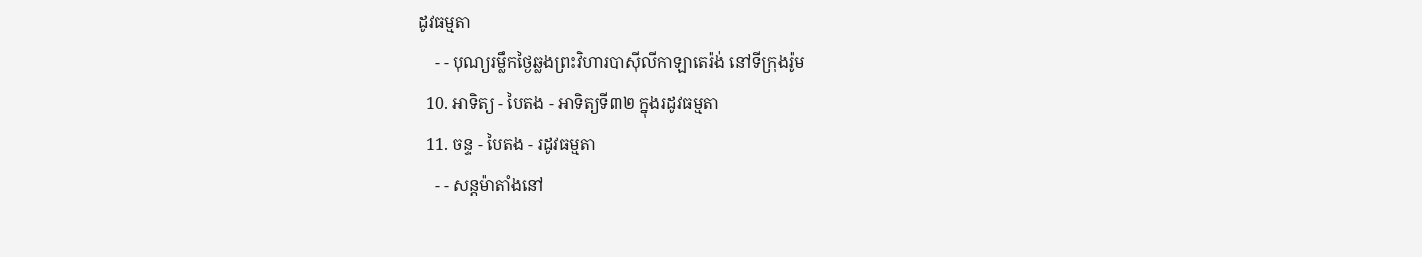ដូវធម្មតា
    - - បុណ្យរម្លឹកថ្ងៃឆ្លងព្រះវិហារបាស៊ីលីកាឡាតេរ៉ង់ នៅទីក្រុងរ៉ូម
  10. អាទិត្យ - បៃតង - អាទិត្យទី៣២ ក្នុងរដូវធម្មតា
  11. ចន្ទ - បៃតង - រដូវធម្មតា
    - - សន្ដម៉ាតាំងនៅ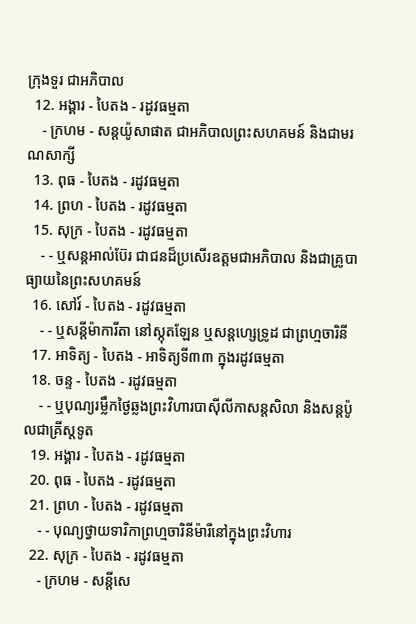ក្រុងទួរ ជាអភិបាល
  12. អង្គារ - បៃតង - រដូវធម្មតា
    - ក្រហម - សន្ដយ៉ូសាផាត ជាអភិបាលព្រះសហគមន៍ និងជាមរណសាក្សី
  13. ពុធ - បៃតង - រដូវធម្មតា
  14. ព្រហ - បៃតង - រដូវធម្មតា
  15. សុក្រ - បៃតង - រដូវធម្មតា
    - - ឬសន្ដអាល់ប៊ែរ ជាជនដ៏ប្រសើរឧត្ដមជាអភិបាល និងជាគ្រូបាធ្យាយនៃព្រះសហគមន៍
  16. សៅរ៍ - បៃតង - រដូវធម្មតា
    - - ឬសន្ដីម៉ាការីតា នៅស្កុតឡែន ឬសន្ដហ្សេទ្រូដ ជាព្រហ្មចារិនី
  17. អាទិត្យ - បៃតង - អាទិត្យទី៣៣ ក្នុងរដូវធម្មតា
  18. ចន្ទ - បៃតង - រដូវធម្មតា
    - - ឬបុណ្យរម្លឹកថ្ងៃឆ្លងព្រះវិហារបាស៊ីលីកាសន្ដសិលា និងសន្ដប៉ូលជាគ្រីស្ដទូត
  19. អង្គារ - បៃតង - រដូវធម្មតា
  20. ពុធ - បៃតង - រដូវធម្មតា
  21. ព្រហ - បៃតង - រដូវធម្មតា
    - - បុណ្យថ្វាយទារិកាព្រហ្មចារិនីម៉ារីនៅក្នុងព្រះវិហារ
  22. សុក្រ - បៃតង - រដូវធម្មតា
    - ក្រហម - សន្ដីសេ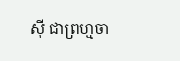ស៊ី ជាព្រហ្មចា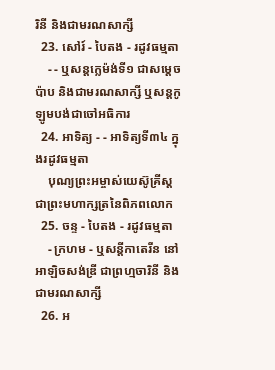រិនី និងជាមរណសាក្សី
  23. សៅរ៍ - បៃតង - រដូវធម្មតា
    - - ឬសន្ដក្លេម៉ង់ទី១ ជាសម្ដេចប៉ាប និងជាមរណសាក្សី ឬសន្ដកូឡូមបង់ជាចៅអធិការ
  24. អាទិត្យ - - អាទិត្យទី៣៤ ក្នុងរដូវធម្មតា
    បុណ្យព្រះអម្ចាស់យេស៊ូគ្រីស្ដជាព្រះមហាក្សត្រនៃពិភពលោក
  25. ចន្ទ - បៃតង - រដូវធម្មតា
    - ក្រហម - ឬសន្ដីកាតេរីន នៅអាឡិចសង់ឌ្រី ជាព្រហ្មចារិនី និងជាមរណសាក្សី
  26. អ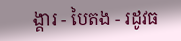ង្គារ - បៃតង - រដូវធ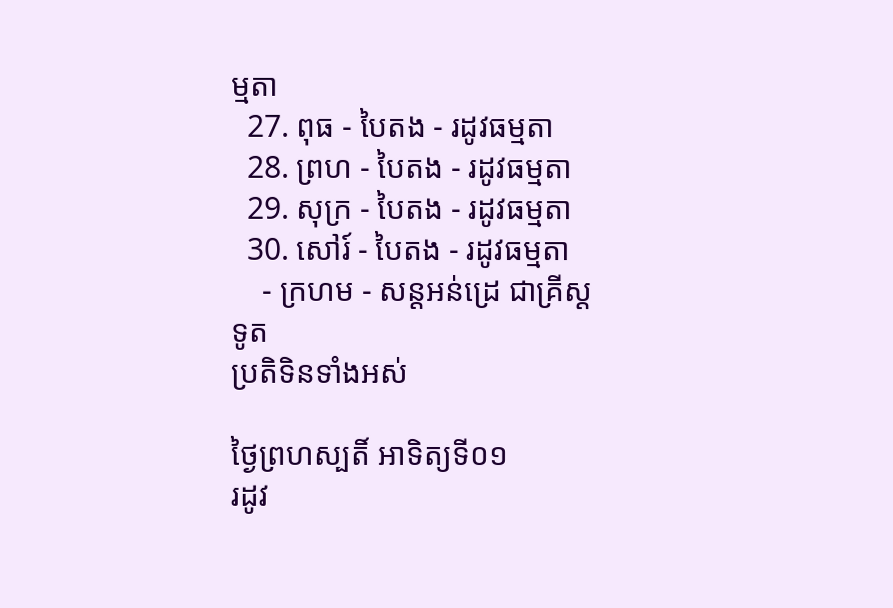ម្មតា
  27. ពុធ - បៃតង - រដូវធម្មតា
  28. ព្រហ - បៃតង - រដូវធម្មតា
  29. សុក្រ - បៃតង - រដូវធម្មតា
  30. សៅរ៍ - បៃតង - រដូវធម្មតា
    - ក្រហម - សន្ដអន់ដ្រេ ជាគ្រីស្ដទូត
ប្រតិទិនទាំងអស់

ថ្ងៃព្រហស្បតិ៍ អាទិត្យទី០១
រដូវ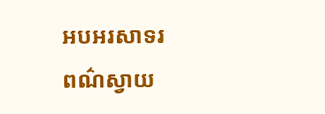អបអរសាទរ
ពណ៌ស្វាយ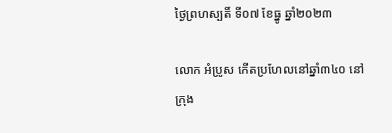ថ្ងៃព្រហស្បតិ៍ ទី០៧ ខែធ្នូ ឆ្នាំ២០២៣

លោក អំប្រូស កើតប្រហែលនៅឆ្នាំ៣៤០ នៅក្រុង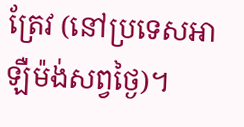ត្រែវ (នៅប្រទេសអាឡឺម៉ង់សព្វថ្ងៃ)។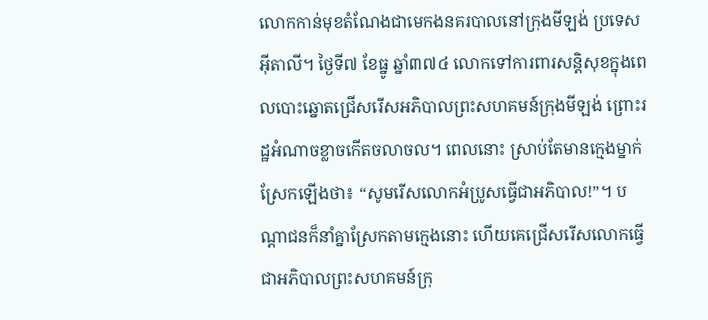លោកកាន់មុខតំណែងជាមេកងនគរបាលនៅក្រុងមីឡង់ ប្រទេសអ៊ីតាលី។ ថ្ងៃទី៧ ខែធ្នូ ឆ្នាំ៣៧៤ លោកទៅការពារសន្តិសុខក្នុងពេលបោះឆ្នោតជ្រើសរើសអភិបាលព្រះសហគមន៍ក្រុងមីឡង់ ព្រោះរដ្ឋអំណាចខ្លាចកើតចលាចល។ ពេលនោះ ស្រាប់តែមានក្មេងម្នាក់ស្រែកឡើងថា៖ “សូមរើសលោកអំប្រូសធ្វើជាអភិបាល!”។ បណ្តាជនក៏នាំគ្នាស្រែកតាមក្មេងនោះ ហើយគេជ្រើសរើសលោកធ្វើជាអភិបាលព្រះសហគមន៍ក្រុ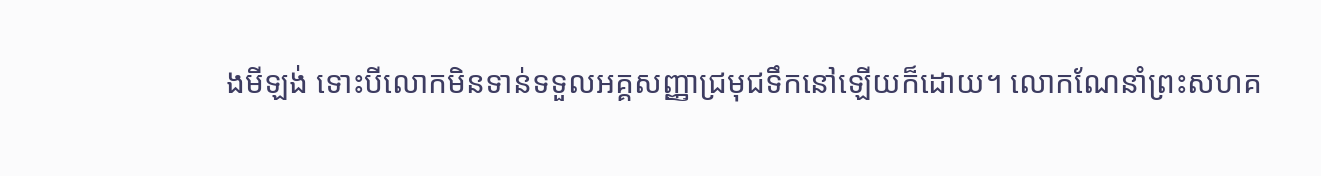ងមីឡង់ ទោះបីលោកមិនទាន់ទទួលអគ្គសញ្ញាជ្រមុជទឹកនៅឡើយក៏ដោយ។ លោកណែនាំព្រះសហគ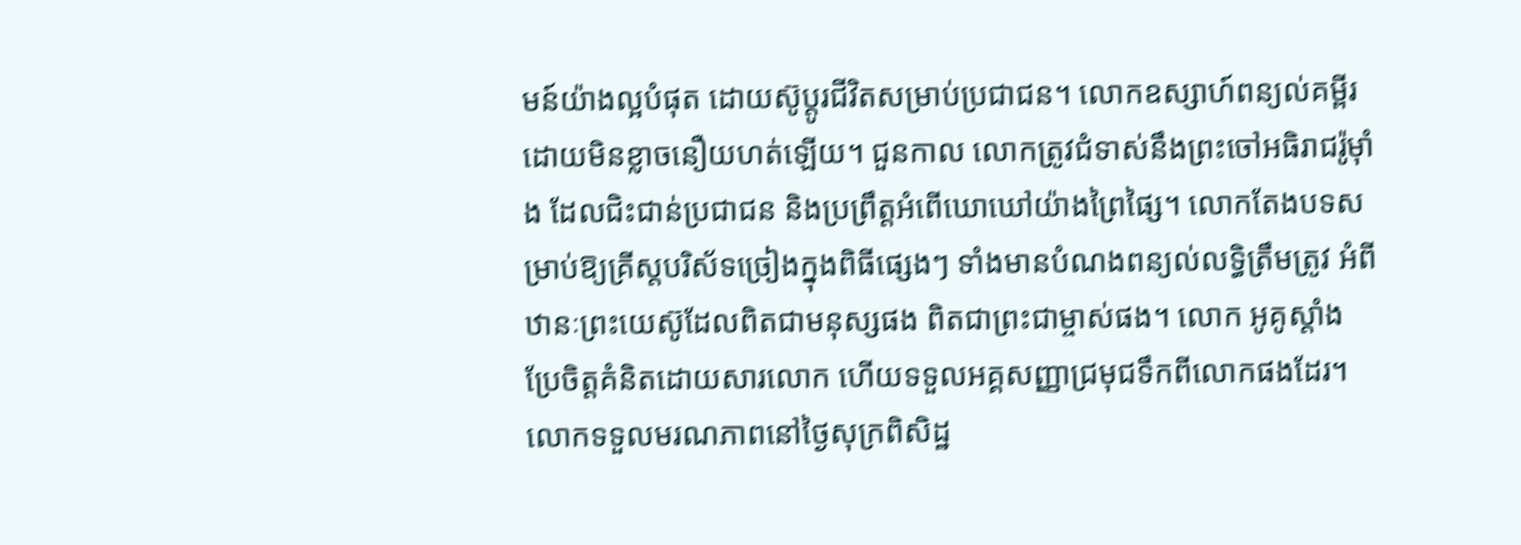មន៍យ៉ាងល្អបំផុត ដោយស៊ូប្តូរជីវិតសម្រាប់ប្រជាជន។ លោកឧស្សាហ៍ពន្យល់គម្ពីរដោយមិនខ្លាចនឿយហត់ឡើយ។ ជួនកាល លោកត្រូវជំទាស់នឹងព្រះចៅអធិរាជរ៉ូម៉ាំង ដែលជិះជាន់ប្រជាជន និងប្រព្រឹត្តអំពើឃោឃៅយ៉ាងព្រៃផ្សៃ។ លោកតែងបទសម្រាប់ឱ្យគ្រីស្តបរិស័ទច្រៀងក្នុងពិធីផ្សេងៗ ទាំងមានបំណងពន្យល់លទ្ធិត្រឹមត្រូវ អំពីឋានៈព្រះយេស៊ូដែលពិតជាមនុស្សផង ពិតជាព្រះជាម្ចាស់ផង។ លោក អូគូស្តាំង ប្រែចិត្តគំនិតដោយសារលោក ហើយទទួលអគ្គសញ្ញាជ្រមុជទឹកពីលោកផងដែរ។ លោកទទួលមរណភាពនៅថ្ងៃសុក្រពិសិដ្ឋ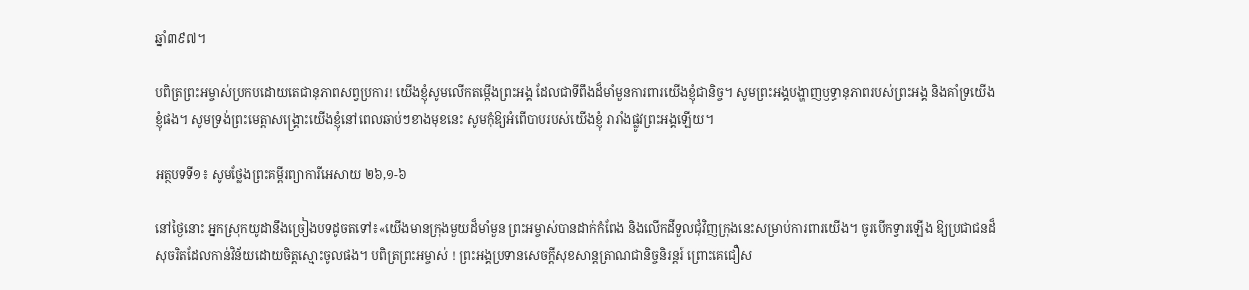ឆ្នាំ៣៩៧។

បពិត្រព្រះអម្ចាស់ប្រកបដោយតេជានុភាពសព្វប្រការ! យើងខ្ញុំសូមលើកតម្កើងព្រះអង្គ ដែលជាទីពឹងដ៏មាំមួនការពារយើងខ្ញុំជានិច្ច។ សូមព្រះអង្គបង្ហាញឫទ្ធានុភាពរបស់ព្រះអង្គ និងគាំទ្រយើងខ្ញុំផង។ សូមទ្រង់ព្រះមេត្តាសង្គ្រោះយើងខ្ញុំនៅពេលឆាប់ៗខាងមុខនេះ សូមកុំឱ្យអំពើបាបរបស់យើងខ្ញុំ រារាំងផ្លូវព្រះអង្គឡើយ។

អត្ថបទទី១៖ សូមថ្លែងព្រះគម្ពីរព្យាការីអេសាយ ២៦,១-៦

នៅថ្ងៃនោះ អ្នកស្រុកយូដានឹងច្រៀងបទដូចតទៅ៖«យើងមានក្រុងមួយដ៏មាំមួន ព្រះអម្ចាស់បានដាក់កំពែង និងលើកដីទួលជុំវិញក្រុងនេះសម្រាប់ការពារយើង។ ចូរបើកទ្វារឡើង ឱ្យប្រជាជនដ៏សុចរិតដែលកាន់វិន័យដោយចិត្តស្មោះចូលផង។ បពិត្រព្រះអម្ចាស់ ! ព្រះអង្គប្រទានសេចក្តីសុខសាន្តត្រាណជានិច្ចនិរន្តរ៍ ព្រោះគេជឿស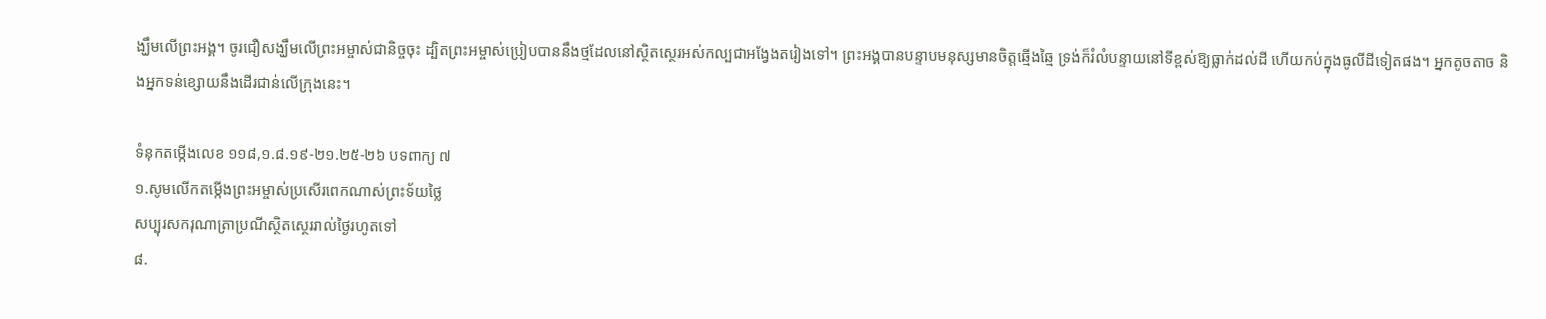ង្ឃឹមលើព្រះអង្គ។ ចូរជឿសង្ឃឹមលើព្រះអម្ចាស់ជានិច្ចចុះ ដ្បិតព្រះអម្ចាស់ប្រៀបបាននឹងថ្មដែលនៅស្ថិតស្ថេរអស់កល្បជាអង្វែងតរៀងទៅ។ ព្រះអង្គបានបន្ទាបមនុស្សមានចិត្តឆ្មើងឆ្មៃ ទ្រង់ក៏រំលំបន្ទាយនៅទីខ្ពស់ឱ្យធ្លាក់ដល់ដី ហើយកប់ក្នុងធូលីដីទៀតផង។ អ្នកតូចតាច និងអ្នកទន់ខ្សោយនឹងដើរជាន់លើក្រុងនេះ។

ទំនុកតម្កើងលេខ ១១៨,១.៨.១៩-២១.២៥-២៦ បទពាក្យ ៧
១.សូមលើកតម្កើងព្រះអម្ចាស់ប្រសើរពេកណាស់ព្រះទ័យថ្លៃ
សប្បុរសករុណាត្រាប្រណីស្ថិតស្ថេររាល់ថ្ងៃរហូតទៅ
៨.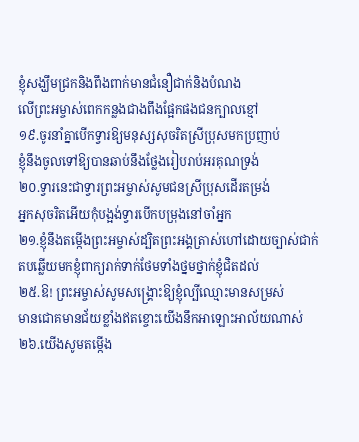ខ្ញុំសង្ឃឹមជ្រកនិងពឹងពាក់មានជំនឿជាក់និងបំណង
លើព្រះអម្ចាស់ពេកកន្លងជាងពឹងផ្អែកផងជនក្បាលខ្មៅ
១៩.ចូរនាំគ្នាបើកទ្វារឱ្យមនុស្សសុចរិតស្រីប្រុសមកប្រញាប់
ខ្ញុំនឹងចូលទៅឱ្យបានឆាប់នឹងថ្លែងរៀបរាប់អរគុណទ្រង់
២០.ទ្វារនេះជាទ្វារព្រះអម្ចាស់សូមជនស្រីប្រុសដើរតម្រង់
អ្នកសុចរិតអើយកុំបង្អង់ទ្វារបើកបម្រុងនៅចាំអ្នក
២១.ខ្ញុំនឹងតម្កើងព្រះអម្ចាស់ដ្បិតព្រះអង្គត្រាស់ហៅដោយច្បាស់ជាក់
តបឆ្លើយមកខ្ញុំពាក្យរាក់ទាក់ថែមទាំងថ្នមថ្នាក់ខ្ញុំជិតដល់
២៥.ឱ! ព្រះអម្ចាស់សូមសង្គ្រោះឱ្យខ្ញុំល្បីឈ្មោះមានសម្រស់
មានជោគមានជ័យខ្លាំងឥតខ្ចោះយើងនឹកអាឡោះអាល័យណាស់
២៦.យើងសូមតម្កើង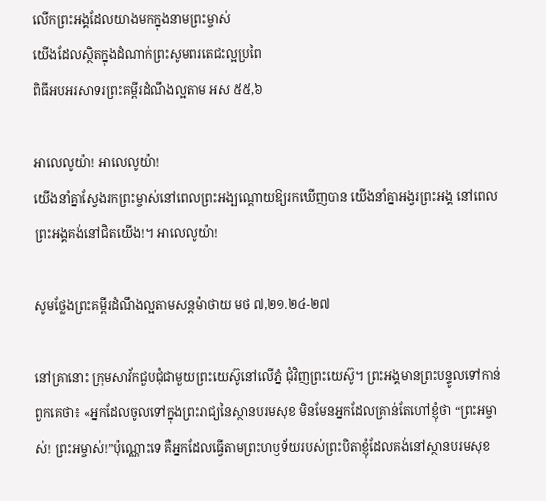លើកព្រះអង្គដែលយាងមកក្នុងនាមព្រះម្ចាស់
យើងដែលស្ថិតក្នុងដំណាក់ព្រះសូមពរតេជះល្អប្រពៃ
ពិធីអបអរសាទរព្រះគម្ពីរដំណឹងល្អតាម អស ៥៥,៦

អាលេលូយ៉ា! អាលេលូយ៉ា!
យើងនាំគ្នាស្វែងរកព្រះម្ចាស់នៅពេលព្រះអង្បណ្តោយឱ្យរកឃើញបាន យើងនាំគ្នាអង្វរព្រះអង្គ នៅពេលព្រះអង្គគង់នៅជិតយើង!។ អាលេលូយ៉ា!

សូមថ្លែងព្រះគម្ពីរដំណឹងល្អតាមសន្ដម៉ាថាយ មថ ៧,២១.២៤-២៧

នៅគ្រានោះ ក្រុមសាវ័កជួបជុំជាមួយព្រះយេស៊ូនៅលើភ្នំ ជុំវិញព្រះយេស៊ូ។ ព្រះអង្គមានព្រះបន្ទូលទៅកាន់ពួកគេថា៖ «អ្នកដែលចូលទៅក្នុងព្រះរាជ្យនៃស្ថានបរមសុខ មិនមែនអ្នកដែលគ្រាន់តែហៅខ្ញុំថា “ព្រះអម្ចាស់! ព្រះអម្ចាស់!”ប៉ុណ្ណោះទេ គឺអ្នកដែលធ្វើតាមព្រះហឫទ័យរបស់ព្រះបិតាខ្ញុំដែលគង់នៅស្ថានបរមសុខ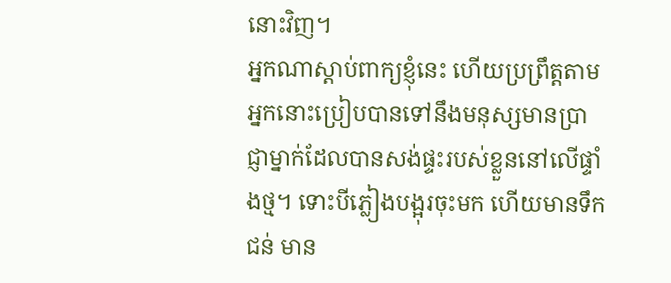នោះវិញ។
អ្នកណាស្តាប់ពាក្យខ្ញុំនេះ ហើយប្រព្រឹត្តតាម អ្នកនោះប្រៀបបានទៅនឹងមនុស្សមានប្រាជ្ញាម្នាក់ដែលបានសង់ផ្ទះរបស់ខ្លួននៅលើផ្ទាំងថ្ម។ ទោះបីភ្លៀងបង្អុរចុះមក ហើយមានទឹកជន់ មាន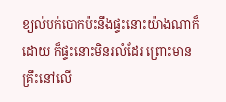ខ្យល់បក់បោកប៉ះនឹងផ្ទះនោះយ៉ាងណាក៏ដោយ ក៏ផ្ទះនោះមិនរលំដែរ ព្រោះមានគ្រឹះនៅលើ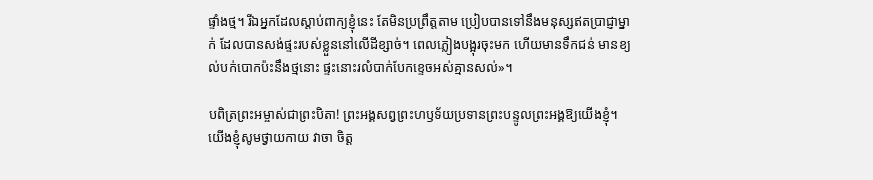ផ្ទាំងថ្ម។ រីឯអ្នកដែលស្តាប់ពាក្យខ្ញុំនេះ តែមិនប្រព្រឹត្តតាម ប្រៀបបានទៅនឹងមនុស្សឥតប្រាជ្ញាម្នាក់ ដែលបានសង់ផ្ទះរបស់ខ្លួននៅលើដីខ្សាច់។ ពេលភ្លៀងបង្អុរចុះមក ហើយមានទឹកជន់ មានខ្យល់បក់បោកប៉ះនឹងថ្មនោះ ផ្ទះនោះរលំបាក់បែកខ្ទេចអស់គ្មានសល់»។

បពិត្រព្រះអម្ចាស់ជាព្រះបិតា! ព្រះអង្គសព្វព្រះហឫទ័យប្រទានព្រះបន្ទូលព្រះអង្គឱ្យយើងខ្ញុំ។ យើងខ្ញុំសូមថ្វាយកាយ វាចា ចិត្ត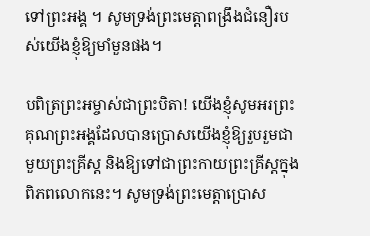ទៅព្រះអង្គ ។ សូមទ្រង់ព្រះមេត្តាពង្រឹងជំនឿរបស់យើងខ្ញុំឱ្យមាំមួនផង។

បពិត្រព្រះអម្ចាស់ជាព្រះបិតា! យើងខ្ញុំសូមអរព្រះគុណព្រះអង្គដែលបានប្រោសយើងខ្ញុំឱ្យរួបរួមជាមួយព្រះគ្រីស្ត និងឱ្យទៅជាព្រះកាយព្រះគ្រីស្តក្នុងពិភពលោកនេះ។ សូមទ្រង់ព្រះមេត្តាប្រោស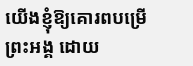យើងខ្ញុំឱ្យគោរពបម្រើព្រះអង្គ ដោយ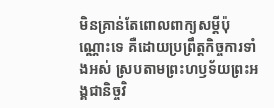មិនគ្រាន់តែពោលពាក្យសម្តីប៉ុណ្ណោះទេ គឺដោយប្រព្រឹត្តកិច្ចការទាំងអស់ ស្របតាមព្រះហឫទ័យព្រះអង្គជានិច្ចវិ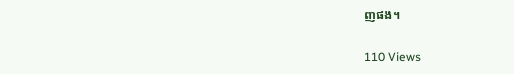ញផង។

110 Views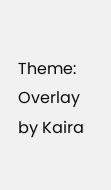Theme: Overlay by Kaira